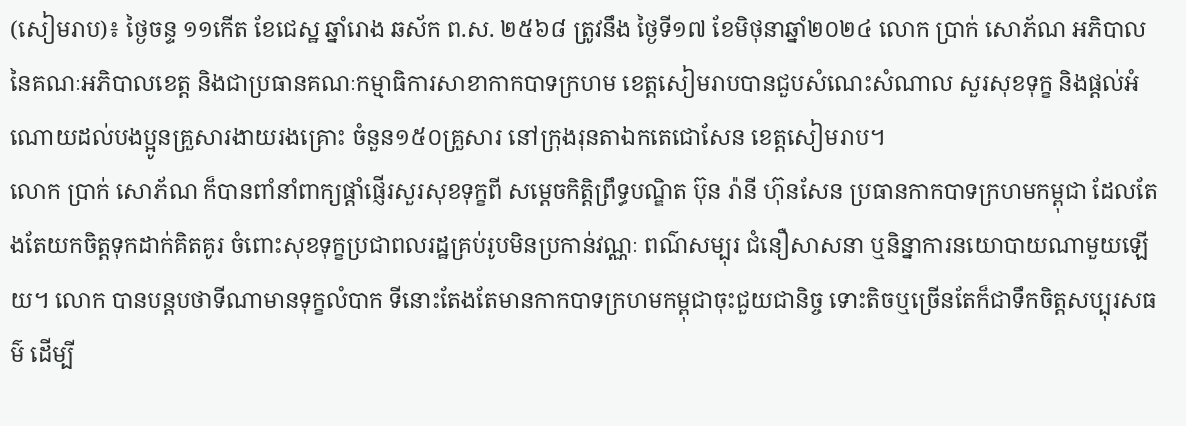(សៀមរាប)៖ ថ្ងៃចន្ទ ១១កើត ខែជេស្ឋ ឆ្នាំរោង ឆស័ក ព.ស. ២៥៦៨ ត្រូវនឹង ថ្ងៃទី១៧ ខែមិថុនាឆ្នាំ២០២៤ លោក ប្រាក់ សោភ័ណ អភិបាលនៃគណៈអភិបាលខេត្ត និងជាប្រធានគណៈកម្មាធិការសាខាកាកបាទក្រហម ខេត្តសៀមរាបបានជួបសំណេះសំណាល សួរសុខទុក្ខ និងផ្តល់អំណោយដល់បងប្អូនគ្រួសារងាយរងគ្រោះ ចំនួន១៥០គ្រួសារ នៅក្រុងរុនតាឯកតេជោសែន ខេត្តសៀមរាប។
លោក ប្រាក់ សោភ័ណ ក៏បានពាំនាំពាក្យផ្ដាំផ្ញើរសួរសុខទុក្ខពី សម្ដេចកិត្តិព្រឹទ្ធបណ្ឌិត ប៊ុន រ៉ានី ហ៊ុនសែន ប្រធានកាកបាទក្រហមកម្ពុជា ដែលតែងតែយកចិត្តទុកដាក់គិតគូរ ចំពោះសុខទុក្ខប្រជាពលរដ្ឋគ្រប់រូបមិនប្រកាន់វណ្ណៈ ពណ៌សម្បុរ ជំនឿសាសនា ឬនិន្នាការនយោបាយណាមួយឡើយ។ លោក បានបន្តបថាទីណាមានទុក្ខលំបាក ទីនោះតែងតែមានកាកបាទក្រហមកម្ពុជាចុះជួយជានិច្ច ទោះតិចឬច្រើនតែក៏ជាទឹកចិត្តសប្បុរសធម៌ ដេីម្បី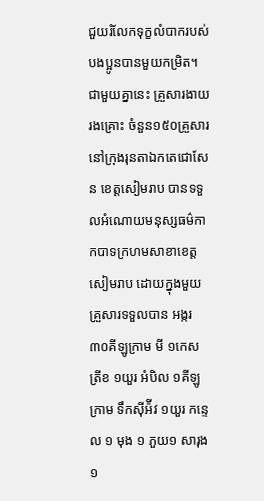ជួយរំលែកទុក្ខលំបាករបស់បងប្អូនបានមួយកម្រិត។
ជាមួយគ្នានេះ គ្រួសារងាយរងគ្រោះ ចំនួន១៥០គ្រួសារ នៅក្រុងរុនតាឯកតេជោសែន ខេត្តសៀមរាប បានទទួលអំណោយមនុស្សធម៌កាកបាទក្រហមសាខាខេត្តសៀមរាប ដោយក្នុងមួយគ្រួសារទទួលបាន អង្ករ៣០គីឡូក្រាម មី ១កេស ត្រីខ ១យួរ អំបិល ១គីឡូក្រាម ទឹកស៊ីអ៉ីវ ១យួរ កន្ទេល ១ មុង ១ ភួយ១ សារុង១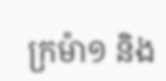ក្រម៉ា១ និង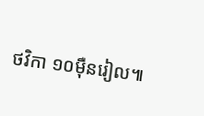ថវិកា ១០ម៉ឺនរៀល៕